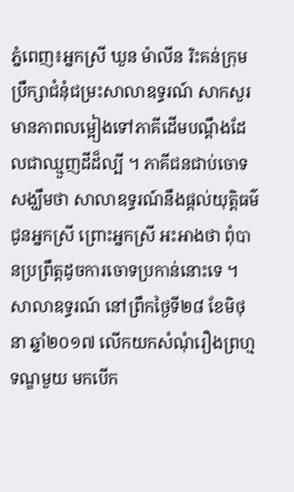ភ្នំពេញ៖អ្នកស្រី ឃួន ម៉ាលីន រិះគន់ក្រុមប្រឹក្សាជំនុំជម្រះសាលាឧទ្ធរណ៍ សាកសួរមានភាពលម្អៀងទៅភាគីដើមបណ្ដឹងដែលជាឈ្មួញដីដ៏ល្បី ។ ភាគីជនជាប់ចោទ សង្ឃឹមថា សាលាឧទ្ធរណ៍នឹងផ្តល់យុត្តិធម៌ជូនអ្នកស្រី ព្រោះអ្នកស្រី អះអាងថា ពុំបានប្រព្រឹត្តដូចការចោទប្រកាន់នោះទេ ។
សាលាឧទ្ធរណ៍ នៅព្រឹកថ្ងៃទី២៨ ខែមិថុនា ឆ្នាំ២០១៧ លើកយកសំណុំរឿងព្រហ្មទណ្ឌមួយ មកបើក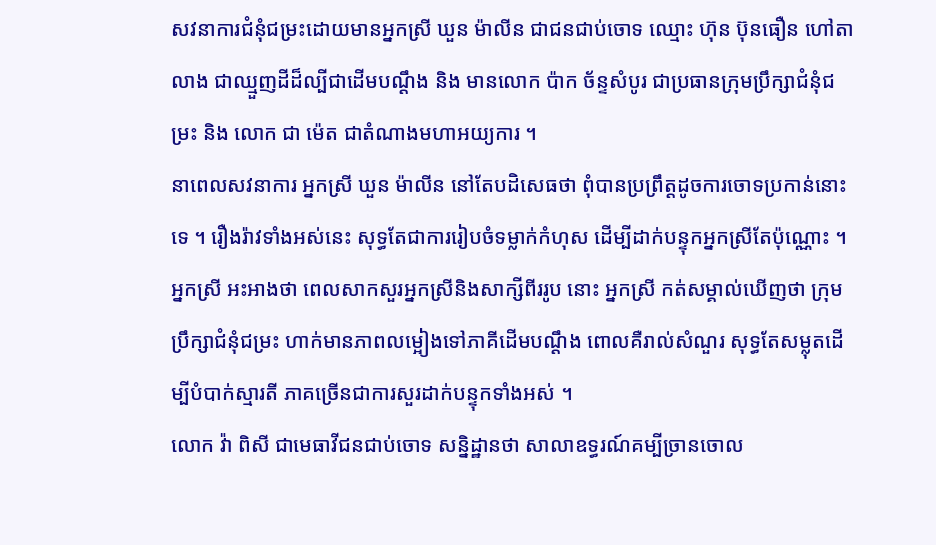សវនាការជំនុំជម្រះដោយមានអ្នកស្រី ឃួន ម៉ាលីន ជាជនជាប់ចោទ ឈ្មោះ ហ៊ុន ប៊ុនធឿន ហៅតាលាង ជាឈ្មួញដីដ៏ល្បីជាដើមបណ្ដឹង និង មានលោក ប៉ាក ច័ន្ទសំបូរ ជាប្រធានក្រុមប្រឹក្សាជំនុំជម្រះ និង លោក ជា ម៉េត ជាតំណាងមហាអយ្យការ ។
នាពេលសវនាការ អ្នកស្រី ឃួន ម៉ាលីន នៅតែបដិសេធថា ពុំបានប្រព្រឹត្តដូចការចោទប្រកាន់នោះទេ ។ រឿងរ៉ាវទាំងអស់នេះ សុទ្ធតែជាការរៀបចំទម្លាក់កំហុស ដើម្បីដាក់បន្ទុកអ្នកស្រីតែប៉ុណ្ណោះ ។
អ្នកស្រី អះអាងថា ពេលសាកសួរអ្នកស្រីនិងសាក្សីពីររូប នោះ អ្នកស្រី កត់សម្គាល់ឃើញថា ក្រុមប្រឹក្សាជំនុំជម្រះ ហាក់មានភាពលម្អៀងទៅភាគីដើមបណ្ដឹង ពោលគឺរាល់សំណួរ សុទ្ធតែសម្លុតដើម្បីបំបាក់ស្មារតី ភាគច្រើនជាការសួរដាក់បន្ទុកទាំងអស់ ។
លោក វ៉ា ពិសី ជាមេធាវីជនជាប់ចោទ សន្និដ្ឋានថា សាលាឧទ្ធរណ៍គម្បីច្រានចោល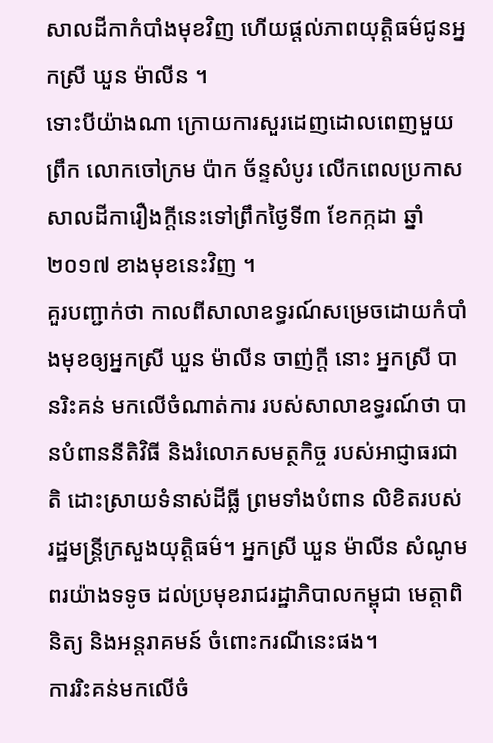សាលដីកាកំបាំងមុខវិញ ហើយផ្តល់ភាពយុត្តិធម៌ជូនអ្នកស្រី ឃួន ម៉ាលីន ។
ទោះបីយ៉ាងណា ក្រោយការសួរដេញដោលពេញមួយព្រឹក លោកចៅក្រម ប៉ាក ច័ន្ទសំបូរ លើកពេលប្រកាសសាលដីការឿងក្ដីនេះទៅព្រឹកថ្ងៃទី៣ ខែកក្កដា ឆ្នាំ២០១៧ ខាងមុខនេះវិញ ។
គួរបញ្ជាក់ថា កាលពីសាលាឧទ្ធរណ៍សម្រេចដោយកំបាំងមុខឲ្យអ្នកស្រី ឃួន ម៉ាលីន ចាញ់ក្តី នោះ អ្នកស្រី បានរិះគន់ មកលើចំណាត់ការ របស់សាលាឧទ្ធរណ៍ថា បានបំពាននីតិវិធី និងរំលោភសមត្ថកិច្ច របស់អាជ្ញាធរជាតិ ដោះស្រាយទំនាស់ដីធ្លី ព្រមទាំងបំពាន លិខិតរបស់រដ្ឋមន្ត្រីក្រសួងយុត្តិធម៌។ អ្នកស្រី ឃួន ម៉ាលីន សំណូមពរយ៉ាងទទូច ដល់ប្រមុខរាជរដ្ឋាភិបាលកម្ពុជា មេត្តាពិនិត្យ និងអន្តរាគមន៍ ចំពោះករណីនេះផង។
ការរិះគន់មកលើចំ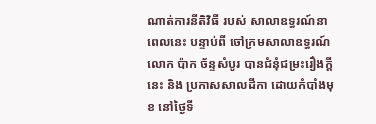ណាត់ការនីតិវិធី របស់ សាលាឧទ្ធរណ៍នាពេលនេះ បន្ទាប់ពី ចៅក្រមសាលាឧទ្ធរណ៍ លោក ប៉ាក ច័ន្ទសំបូរ បានជំនុំជម្រះរឿងក្តីនេះ និង ប្រកាសសាលដីកា ដោយកំបាំងមុខ នៅថ្ងៃទី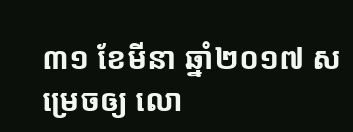៣១ ខែមីនា ឆ្នាំ២០១៧ សម្រេចឲ្យ លោ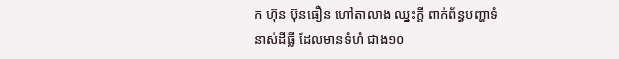ក ហ៊ុន ប៊ុនធឿន ហៅតាលាង ឈ្នះក្ដី ពាក់ព័ន្ធបញ្ហាទំនាស់ដីធ្លី ដែលមានទំហំ ជាង១០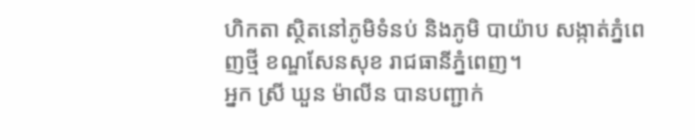ហិកតា ស្ថិតនៅភូមិទំនប់ និងភូមិ បាយ៉ាប សង្កាត់ភ្នំពេញថ្មី ខណ្ឌសែនសុខ រាជធានីភ្នំពេញ។
អ្នក ស្រី ឃួន ម៉ាលីន បានបញ្ជាក់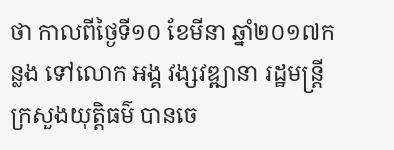ថា កាលពីថ្ងៃទី១០ ខែមីនា ឆ្នាំ២០១៧កន្លង ទៅលោក អង្គ វង្សវឌ្ឍានា រដ្ឋមន្ត្រីក្រសួងយុត្តិធម៌ បានចេ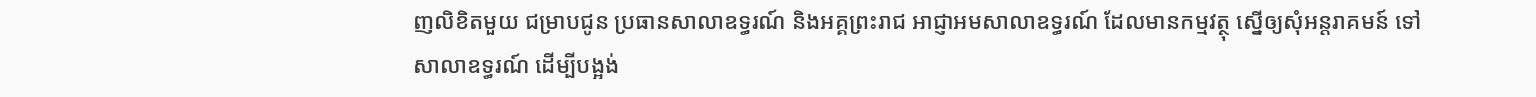ញលិខិតមួយ ជម្រាបជូន ប្រធានសាលាឧទ្ធរណ៍ និងអគ្គព្រះរាជ អាជ្ញាអមសាលាឧទ្ធរណ៍ ដែលមានកម្មវត្ថុ ស្នើឲ្យសុំអន្តរាគមន៍ ទៅសាលាឧទ្ធរណ៍ ដើម្បីបង្អង់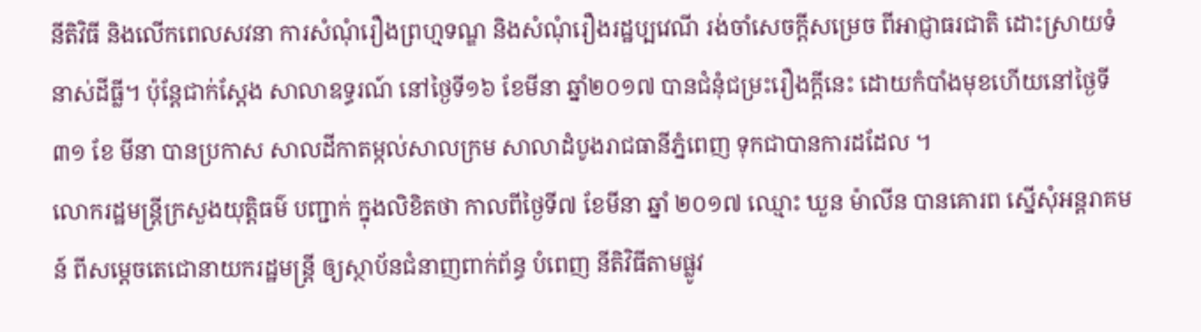នីតិវិធី និងលើកពេលសវនា ការសំណុំរឿងព្រហ្មទណ្ឌ និងសំណុំរឿងរដ្ឋប្បវេណី រង់ចាំសេចក្ដីសម្រេច ពីអាជ្ញាធរជាតិ ដោះស្រាយទំនាស់ដីធ្លី។ ប៉ុន្តែជាក់ស្តែង សាលាឧទ្ធរណ៍ នៅថ្ងៃទី១៦ ខែមីនា ឆ្នាំ២០១៧ បានជំនុំជម្រះរឿងក្តីនេះ ដោយកំបាំងមុខហើយនៅថ្ងៃទី៣១ ខែ មីនា បានប្រកាស សាលដីកាតម្កល់សាលក្រម សាលាដំបូងរាជធានីភ្នំពេញ ទុកជាបានការដដែល ។
លោករដ្ឋមន្ត្រីក្រសួងយុត្តិធម៌ បញ្ជាក់ ក្នុងលិខិតថា កាលពីថ្ងៃទី៧ ខែមីនា ឆ្នាំ ២០១៧ ឈ្មោះ ឃួន ម៉ាលីន បានគោរព ស្នើសុំអន្តរាគមន៍ ពីសម្តេចតេជោនាយករដ្ឋមន្ត្រី ឲ្យស្ថាប័នជំនាញពាក់ព័ន្ធ បំពេញ នីតិវិធីតាមផ្លូវ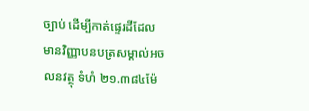ច្បាប់ ដើម្បីកាត់ផ្ទេរដីដែល មានវិញ្ញាបនបត្រសម្គាល់អចលនវត្ថុ ទំហំ ២១.៣៨៤ម៉ែ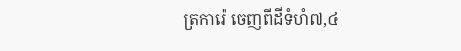ត្រការ៉េ ចេញពីដីទំហំ៧,៤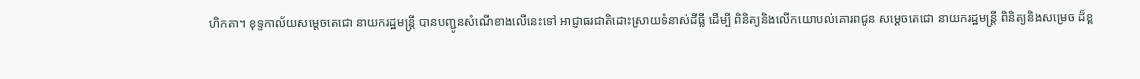ហិកតា។ ខុទ្ទកាល័យសម្តេចតេជោ នាយករដ្ឋមន្ត្រី បានបញ្ជូនសំណើខាងលើនេះទៅ អាជ្ញាធរជាតិដោះស្រាយទំនាស់ដីធ្លី ដើម្បី ពិនិត្យនិងលើកយោបល់គោរពជូន សម្តេចតេជោ នាយករដ្ឋមន្ត្រី ពិនិត្យនិងសម្រេច ដ៏ខ្ព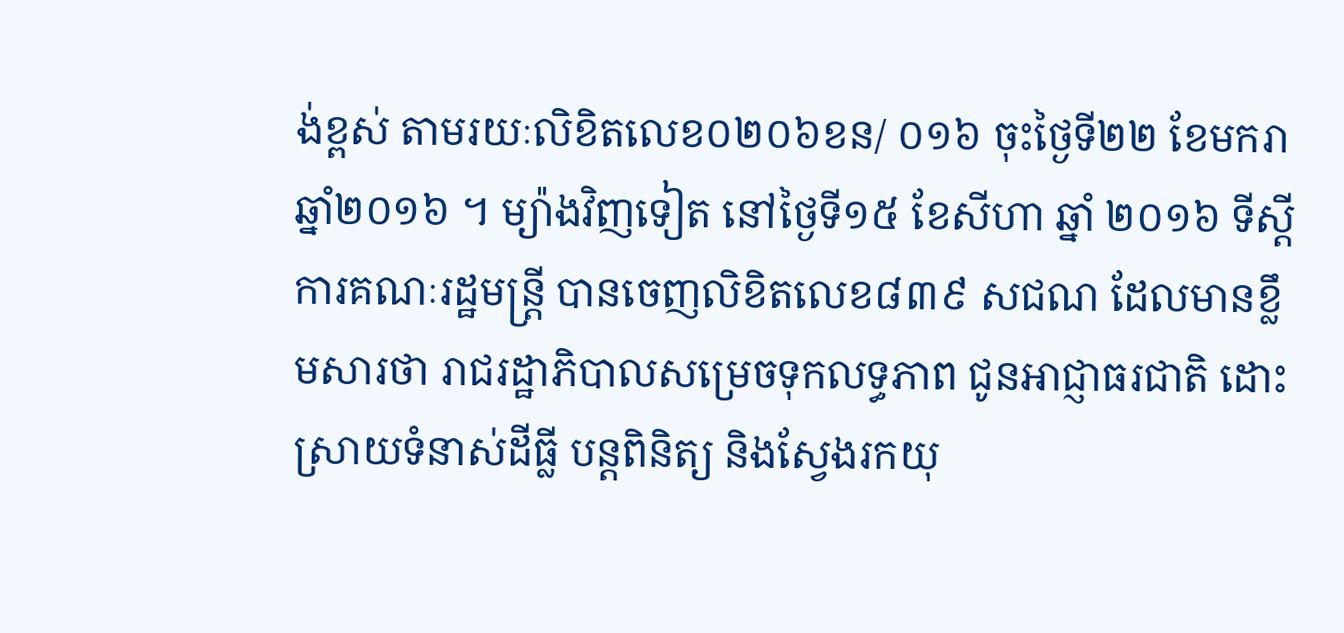ង់ខ្ពស់ តាមរយៈលិខិតលេខ០២០៦ខន/ ០១៦ ចុះថ្ងៃទី២២ ខែមករា ឆ្នាំ២០១៦ ។ ម្យ៉ាងវិញទៀត នៅថ្ងៃទី១៥ ខែសីហា ឆ្នាំ ២០១៦ ទីស្ដីការគណៈរដ្ឋមន្ត្រី បានចេញលិខិតលេខ៨៣៩ សជណ ដែលមានខ្លឹមសារថា រាជរដ្ឋាភិបាលសម្រេចទុកលទ្ធភាព ជូនអាជ្ញាធរជាតិ ដោះស្រាយទំនាស់ដីធ្លី បន្តពិនិត្យ និងស្វែងរកយុ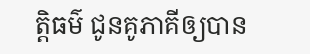ត្តិធម៌ ជូនគូភាគីឲ្យបាន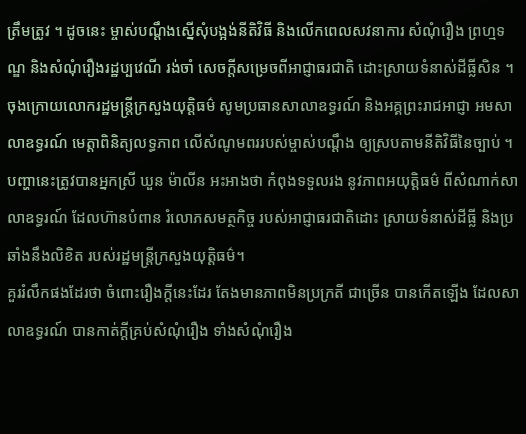ត្រឹមត្រូវ ។ ដូចនេះ ម្ចាស់បណ្តឹងស្នើសុំបង្អង់នីតិវិធី និងលើកពេលសវនាការ សំណុំរឿង ព្រហ្មទណ្ឌ និងសំណុំរឿងរដ្ឋប្បវេណី រង់ចាំ សេចក្ដីសម្រេចពីអាជ្ញាធរជាតិ ដោះស្រាយទំនាស់ដីធ្លីសិន ។
ចុងក្រោយលោករដ្ឋមន្ត្រីក្រសួងយុត្តិធម៌ សូមប្រធានសាលាឧទ្ធរណ៍ និងអគ្គព្រះរាជអាជ្ញា អមសាលាឧទ្ធរណ៍ មេត្តាពិនិត្យលទ្ធភាព លើសំណូមពររបស់ម្ចាស់បណ្តឹង ឲ្យស្របតាមនីតិវិធីនៃច្បាប់ ។
បញ្ហានេះត្រូវបានអ្នកស្រី ឃួន ម៉ាលីន អះអាងថា កំពុងទទួលរង នូវភាពអយុត្តិធម៌ ពីសំណាក់សាលាឧទ្ធរណ៍ ដែលហ៊ានបំពាន រំលោភសមត្ថកិច្ច របស់អាជ្ញាធរជាតិដោះ ស្រាយទំនាស់ដីធ្លី និងប្រឆាំងនឹងលិខិត របស់រដ្ឋមន្ត្រីក្រសួងយុត្តិធម៌។
គួររំលឹកផងដែរថា ចំពោះរឿងក្តីនេះដែរ តែងមានភាពមិនប្រក្រតី ជាច្រើន បានកើតឡើង ដែលសាលាឧទ្ធរណ៍ បានកាត់ក្តីគ្រប់សំណុំរឿង ទាំងសំណុំរឿង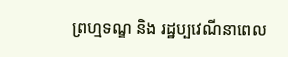ព្រហ្មទណ្ឌ និង រដ្ឋប្បវេណីនាពេល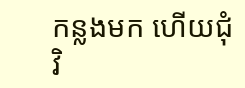កន្លងមក ហើយជុំវិ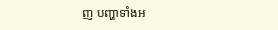ញ បញ្ហាទាំងអ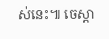ស់នេះ៕ ចេស្តា